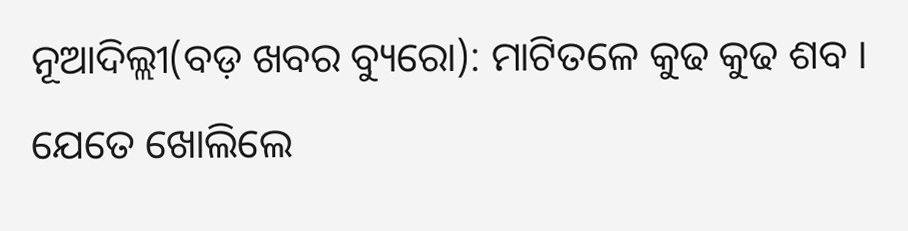ନୂଆଦିଲ୍ଲୀ(ବଡ଼ ଖବର ବ୍ୟୁରୋ): ମାଟିତଳେ କୁଢ କୁଢ ଶବ । ଯେତେ ଖୋଲିଲେ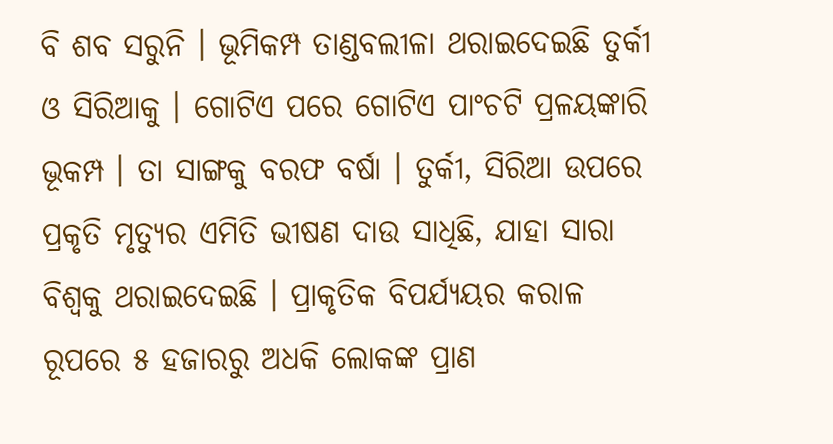ବି ଶବ ସରୁନି । ଭୂମିକମ୍ପ ତାଣ୍ଡବଲୀଳା ଥରାଇଦେଇଛି ତୁର୍କୀ ଓ ସିରିଆକୁ । ଗୋଟିଏ ପରେ ଗୋଟିଏ ପାଂଚଟି ପ୍ରଳୟଙ୍କାରି ଭୂକମ୍ପ । ତା ସାଙ୍ଗକୁ ବରଫ ବର୍ଷା । ତୁର୍କୀ, ସିରିଆ ଉପରେ ପ୍ରକୃତି ମୃତ୍ୟୁର ଏମିତି ଭୀଷଣ ଦାଉ ସାଧିଛି, ଯାହା ସାରା ବିଶ୍ୱକୁ ଥରାଇଦେଇଛି । ପ୍ରାକୃତିକ ବିପର୍ଯ୍ୟୟର କରାଳ ରୂପରେ ୫ ହଜାରରୁ ଅଧକି ଲୋକଙ୍କ ପ୍ରାଣ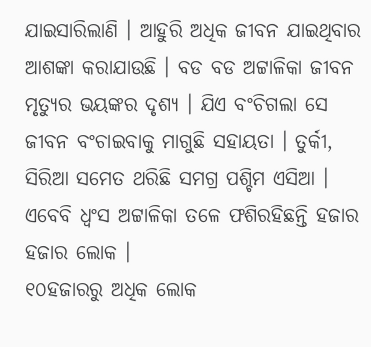ଯାଇସାରିଲାଣି । ଆହୁରି ଅଧିକ ଜୀବନ ଯାଇଥିବାର ଆଶଙ୍କା କରାଯାଉଛି । ବଡ ବଡ ଅଟ୍ଟାଳିକା ଜୀବନ ମୃତ୍ୟୁର ଭୟଙ୍କର ଦୃଶ୍ୟ । ଯିଏ ବଂଚିଗଲା ସେ ଜୀବନ ବଂଚାଇବାକୁ ମାଗୁଛି ସହାୟତା । ତୁର୍କୀ, ସିରିଆ ସମେତ ଥରିଛି ସମଗ୍ର ପଶ୍ଚିମ ଏସିଆ । ଏବେବି ଧ୍ୱଂସ ଅଟ୍ଟାଳିକା ତଳେ ଫଶିରହିଛନ୍ତି ହଜାର ହଜାର ଲୋକ ।
୧୦ହଜାରରୁ ଅଧିକ ଲୋକ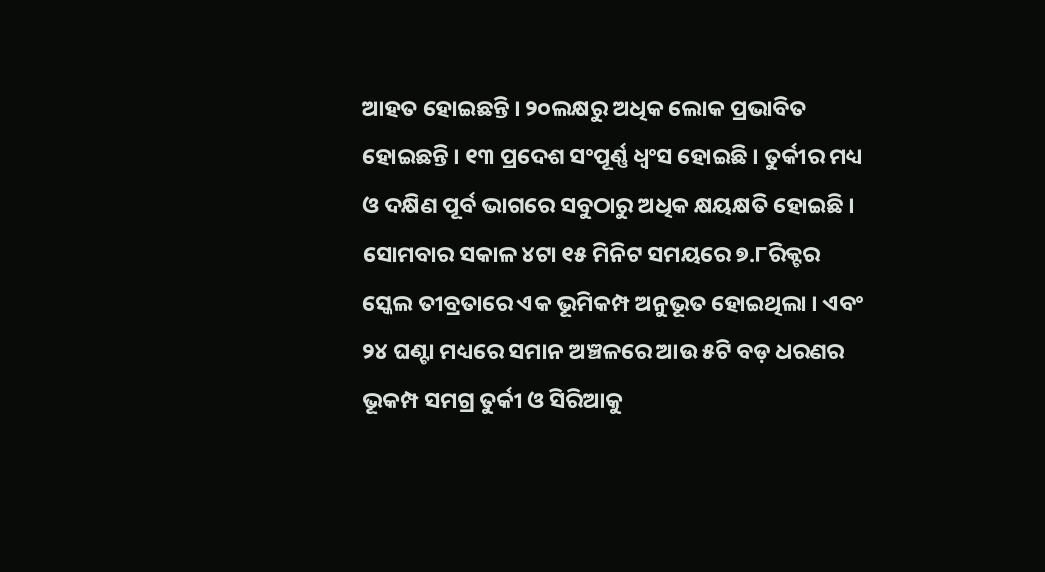ଆହତ ହୋଇଛନ୍ତି । ୨୦ଲକ୍ଷରୁ ଅଧିକ ଲୋକ ପ୍ରଭାବିତ ହୋଇଛନ୍ତି । ୧୩ ପ୍ରଦେଶ ସଂପୂର୍ଣ୍ଣ ଧ୍ୱଂସ ହୋଇଛି । ତୁର୍କୀର ମଧ୍ୟ ଓ ଦକ୍ଷିଣ ପୂର୍ବ ଭାଗରେ ସବୁଠାରୁ ଅଧିକ କ୍ଷୟକ୍ଷତି ହୋଇଛି । ସୋମବାର ସକାଳ ୪ଟା ୧୫ ମିନିଟ ସମୟରେ ୭.୮ରିକ୍ଟର ସ୍କେଲ ତୀବ୍ରତାରେ ଏକ ଭୂମିକମ୍ପ ଅନୁଭୂତ ହୋଇଥିଲା । ଏବଂ ୨୪ ଘଣ୍ଟା ମଧ୍ୟରେ ସମାନ ଅଞ୍ଚଳରେ ଆଉ ୫ଟି ବଡ଼ ଧରଣର ଭୂକମ୍ପ ସମଗ୍ର ତୁର୍କୀ ଓ ସିରିଆକୁ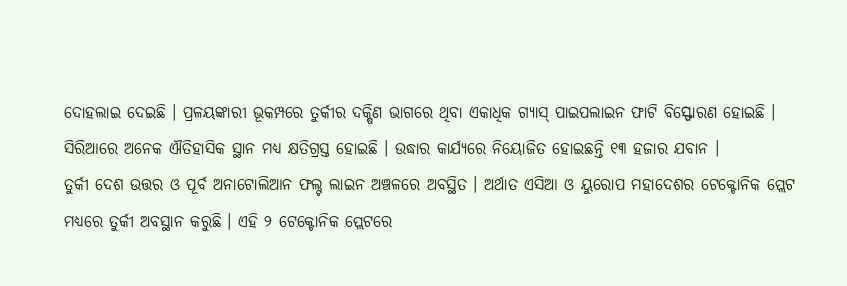ଦୋହଲାଇ ଦେଇଛି । ପ୍ରଳୟଙ୍କାରୀ ଭୂକମ୍ପରେ ତୁର୍କୀର ଦକ୍ଷିଣ ଭାଗରେ ଥିବା ଏକାଧିକ ଗ୍ୟାସ୍ ପାଇପଲାଇନ ଫାଟି ବିସ୍ଫୋରଣ ହୋଇଛି । ସିରିଆରେ ଅନେକ ଐତିହାସିକ ସ୍ଥାନ ମଧ୍ୟ କ୍ଷତିଗ୍ରସ୍ତ ହୋଇଛି । ଉଦ୍ଧାର କାର୍ଯ୍ୟରେ ନିୟୋଜିତ ହୋଇଛନ୍ତି ୧୩ ହଜାର ଯବାନ ।
ତୁର୍କୀ ଦେଶ ଉତ୍ତର ଓ ପୂର୍ବ ଅନାଟୋଲିଆନ ଫଲ୍ଟ ଲାଇନ ଅଞ୍ଚଳରେ ଅବସ୍ଥିତ । ଅର୍ଥାତ ଏସିଆ ଓ ୟୁରୋପ ମହାଦେଶର ଟେକ୍ଟୋନିକ ପ୍ଲେଟ ମଧ୍ୟରେ ତୁର୍କୀ ଅବସ୍ଥାନ କରୁଛି । ଏହି ୨ ଟେକ୍ଟୋନିକ ପ୍ଲେଟରେ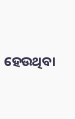ହେଉଥିବା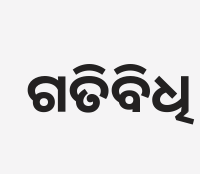ଗତିବିଧି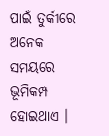ପାଇଁ ତୁର୍କୀରେ ଅନେକ ସମୟରେ ଭୂମିକମ୍ପ ହୋଇଥାଏ ।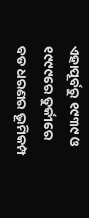ଏହାପୂର୍ବରୁ ୧୯୩୯ ଓ ୧୯୯୯ରେ ତୁର୍କୀରେ ବଡ ଧରଣର ଭୂମିକମ୍ପ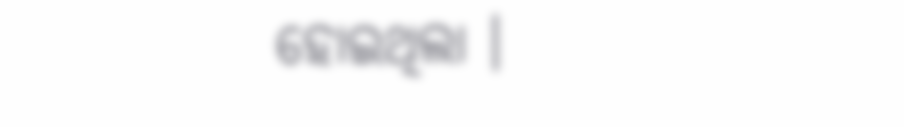ହୋଇଥିଲା ।